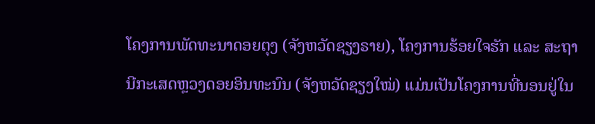ໂຄງການພັດທະນາດອຍຕຸງ (ຈັງຫວັດຊຽງຣາຍ), ໂຄງການຮ້ອຍໃຈຮັກ ແລະ ສະຖານີກະເສດຫຼວງດອຍອິນທະນົນ (ຈັງຫວັດຊຽງໃໝ່) ແມ່ນເປັນໂຄງການທີ່ນອນຢູ່ໃນ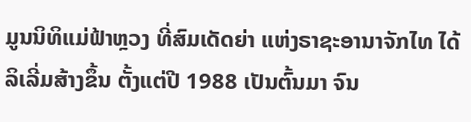ມູນນິທິແມ່ຟ້າຫຼວງ ທີ່ສົມເດັດຍ່າ ແຫ່ງຣາຊະອານາຈັກໄທ ໄດ້ລິເລີ່ມສ້າງຂຶ້ນ ຕັ້ງແຕ່ປີ 1988 ເປັນຕົ້ນມາ ຈົນ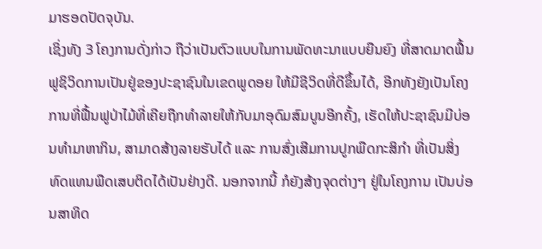ມາຮອດປັດຈຸບັນ.
ເຊິ່ງທັງ 3 ໂຄງການດັ່ງກ່າວ ຖືວ່າເປັນຕົວແບບໃນການພັດທະນາແບບຍືນຍົງ ທີ່ສາດມາດຟື້ນຟູຊິວິດການເປັນຢູ່ຂອງປະຊາຊົນໃນເຂດພູດອຍ ໃຫ້ມີຊີວິດທີ່ດີຂຶ້ນໄດ້, ອີກທັງຍັງເປັນໂຄງການທີ່ຟື້ນຟູປ່າໄມ້ທີ່ເຄີຍຖືກທຳລາຍໃຫ້ກັບມາອຸດົມສົມບູນອີກຄັ້ງ, ເຮັດໃຫ້ປະຊາຊົນມີບ່ອນທຳມາຫາກິນ, ສາມາດສ້າງລາຍຮັບໄດ້ ແລະ ການສົ່ງເສີມການປູກພືດກະສິກຳ ທີ່ເປັນສິ່ງທົດແທນພືດເສບຕິດໄດ້ເປັນຢ່າງດີ. ນອກຈາກນີ້ ກໍຍັງສ້າງຈຸດຕ່າງໆ ຢູ່ໃນໂຄງການ ເປັນບ່ອນສາທິດ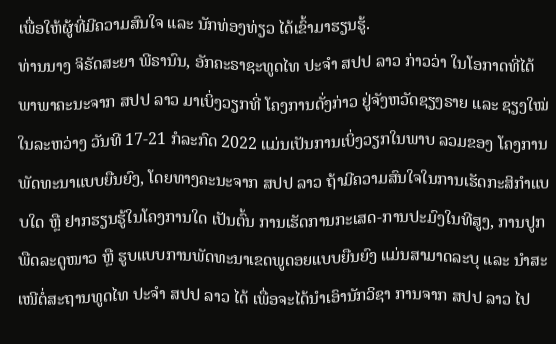ເພື່ອໃຫ້ຜູ້ທີ່ມີຄວາມສົນໃຈ ແລະ ນັກທ່ອງທ່ຽວ ໄດ້ເຂົ້າມາຮຽນຮູ້.
ທ່ານນາງ ຈິຣັດສະຍາ ພີຣານົນ, ອັກຄະຣາຊະທູດໄທ ປະຈຳ ສປປ ລາວ ກ່າວວ່າ ໃນໂອກາດທີ່ໄດ້ພາພາຄະນະຈາກ ສປປ ລາວ ມາເບິ່ງວຽກທີ່ ໂຄງການດັ່ງກ່າວ ຢູ່ຈັງຫວັດຊຽງຣາຍ ແລະ ຊຽງໃໝ່ ໃນລະຫວ່າງ ວັນທີ 17-21 ກໍລະກົດ 2022 ແມ່ນເປັນການເບິ່ງວຽກໃນພາບ ລວມຂອງ ໂຄງການພັດທະນາແບບຍືນຍົງ, ໂດຍທາງຄະນະຈາກ ສປປ ລາວ ຖ້າມີຄວາມສົນໃຈໃນການເຮັດກະສິກຳແບບໃດ ຫຼື ຢາກຮຽນຮູ້ໃນໂຄງການໃດ ເປັນຕົ້ນ ການເຮັດການກະເສດ-ການປະມົງໃນທີສູງ, ການປູກພືດລະດູໜາວ ຫຼື ຮູບແບບການພັດທະນາເຂດພູດອຍແບບຍືນຍົງ ແມ່ນສາມາດລະບຸ ແລະ ນຳສະເໜີຕໍ່ສະຖານທູດໄທ ປະຈຳ ສປປ ລາວ ໄດ້ ເພື່ອຈະໄດ້ນຳເອົານັກວິຊາ ການຈາກ ສປປ ລາວ ໄປ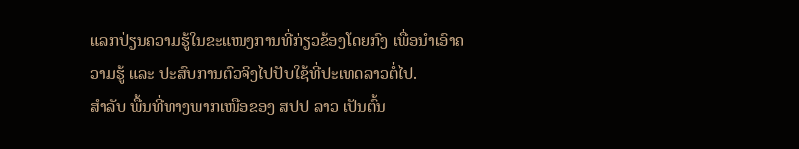ແລກປ່ຽນຄວາມຮູ້ໃນຂະແໜງການທີ່ກ່ຽວຂ້ອງໂດຍກົງ ເພື່ອນຳເອົາຄວາມຮູ້ ແລະ ປະສົບການຕົວຈິງໄປປັບໃຊ້ທີ່ປະເທດລາວຕໍ່ໄປ.
ສຳລັບ ພື້ນທີ່ທາງພາກເໜືອຂອງ ສປປ ລາວ ເປັນຕົ້ນ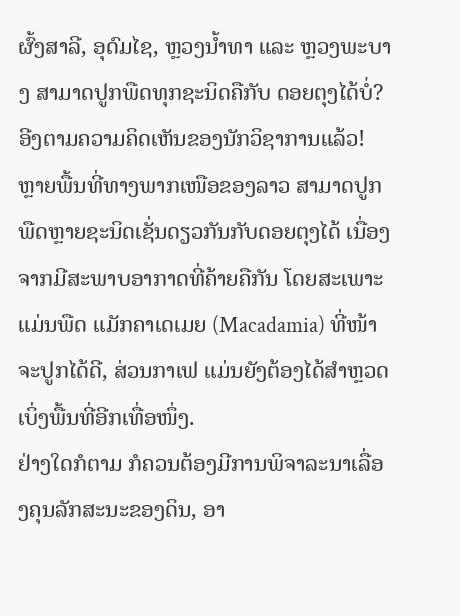ຜົ້ງສາລີ, ອຸດົມໄຊ, ຫຼວງນ້ຳທາ ແລະ ຫຼວງພະບາງ ສາມາດປູກພືດທຸກຊະນິດຄືກັບ ດອຍຕຸງໄດ້ບໍ່?
ອີງຕາມຄວາມຄິດເຫັນຂອງນັກວິຊາການແລ້ວ! ຫຼາຍພື້ນທີ່ທາງພາກເໜືອຂອງລາວ ສາມາດປູກພືດຫຼາຍຊະນິດເຊັ່ນດຽວກັນກັບດອຍຕຸງໄດ້ ເນື່ອງຈາກມີສະພາບອາກາດທີ່ຄ້າຍຄືກັນ ໂດຍສະເພາະແມ່ນພືດ ແມັກຄາເດເມຍ (Macadamia) ທີ່ໜ້າຈະປູກໄດ້ດີ, ສ່ວນກາເຟ ແມ່ນຍັງຕ້ອງໄດ້ສຳຫຼວດເບິ່ງພື້ນທີ່ອີກເທື່ອໜຶ່ງ.
ຢ່າງໃດກໍຕາມ ກໍຄວນຕ້ອງມີການພິຈາລະນາເລື່ອງຄຸນລັກສະນະຂອງດິນ, ອາ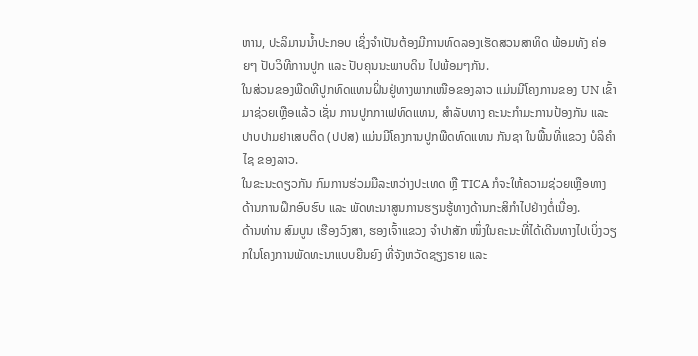ຫານ, ປະລິມານນ້ຳປະກອບ ເຊິ່ງຈຳເປັນຕ້ອງມີການທົດລອງເຮັດສວນສາທິດ ພ້ອມທັງ ຄ່ອຍໆ ປັບວິທີການປູກ ແລະ ປັບຄຸນນະພາບດິນ ໄປພ້ອມໆກັນ.
ໃນສ່ວນຂອງພືດທີປູກທົດແທນຝິ່ນຢູ່ທາງພາກເໜືອຂອງລາວ ແມ່ນມີໂຄງການຂອງ UN ເຂົ້າມາຊ່ວຍເຫຼືອແລ້ວ ເຊັ່ນ ການປູກກາເຟທົດແທນ, ສຳລັບທາງ ຄະນະກຳມະການປ້ອງກັນ ແລະ ປາບປາມຢາເສບຕິດ (ປປສ) ແມ່ນມີໂຄງການປູກພືດທົດແທນ ກັນຊາ ໃນພື້ນທີ່ແຂວງ ບໍລິຄຳໄຊ ຂອງລາວ.
ໃນຂະນະດຽວກັນ ກົມການຮ່ວມມືລະຫວ່າງປະເທດ ຫຼື TICA ກໍຈະໃຫ້ຄວາມຊ່ວຍເຫຼືອທາງດ້ານການຝຶກອົບຮົບ ແລະ ພັດທະນາສູນການຮຽນຮູ້ທາງດ້ານກະສິກຳໄປຢ່າງຕໍ່ເນື່ອງ.
ດ້ານທ່ານ ສົມບູນ ເຮືອງວົງສາ, ຮອງເຈົ້າແຂວງ ຈຳປາສັກ ໜຶ່ງໃນຄະນະທີ່ໄດ້ເດີນທາງໄປເບິ່ງວຽກໃນໂຄງການພັດທະນາແບບຍືນຍົງ ທີ່ຈັງຫວັດຊຽງຣາຍ ແລະ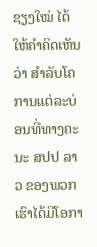ຊຽງໃໝ່ ໄດ້ໃຫ້ຄຳຄິດເຫັນວ່າ ສຳລັບໂຄການແຕ່ລະບ່ອນທີ່ທາງຄະນະ ສປປ ລາວ ຂອງພວກເຮົາໄດ້ມີໂອກາ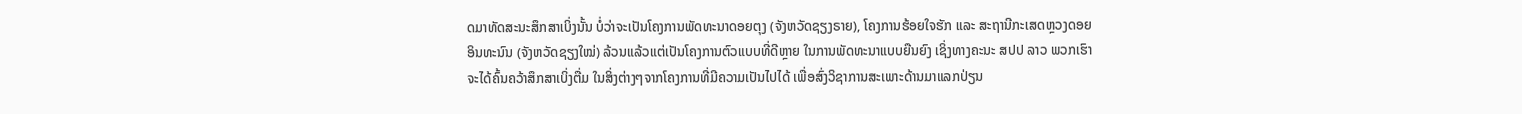ດມາທັດສະນະສຶກສາເບິ່ງນັ້ນ ບໍ່ວ່າຈະເປັນໂຄງການພັດທະນາດອຍຕຸງ (ຈັງຫວັດຊຽງຣາຍ), ໂຄງການຮ້ອຍໃຈຮັກ ແລະ ສະຖານີກະເສດຫຼວງດອຍອິນທະນົນ (ຈັງຫວັດຊຽງໃໝ່) ລ້ວນແລ້ວແຕ່ເປັນໂຄງການຕົວແບບທີ່ດີຫຼາຍ ໃນການພັດທະນາແບບຍືນຍົງ ເຊິ່ງທາງຄະນະ ສປປ ລາວ ພວກເຮົາຈະໄດ້ຄົ້ນຄວ້າສຶກສາເບິ່ງຕື່ມ ໃນສິ່ງຕ່າງໆຈາກໂຄງການທີ່ມີຄວາມເປັນໄປໄດ້ ເພື່ອສົ່ງວິຊາການສະເພາະດ້ານມາແລກປ່ຽນ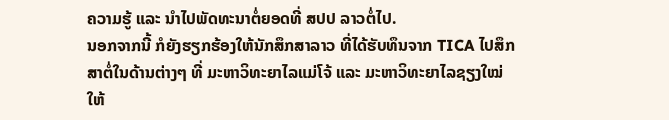ຄວາມຮູ້ ແລະ ນຳໄປພັດທະນາຕໍ່ຍອດທີ່ ສປປ ລາວຕໍ່ໄປ.
ນອກຈາກນີ້ ກໍຍັງຮຽກຮ້ອງໃຫ້ນັກສຶກສາລາວ ທີ່ໄດ້ຮັບທຶນຈາກ TICA ໄປສຶກສາຕໍ່ໃນດ້ານຕ່າງໆ ທີ່ ມະຫາວິທະຍາໄລແມ່ໂຈ້ ແລະ ມະຫາວິທະຍາໄລຊຽງໃໝ່ ໃຫ້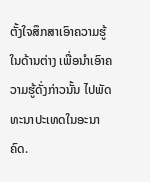ຕັ້ງໃຈສຶກສາເອົາຄວາມຮູ້ໃນດ້ານຕ່າງ ເພື່ອນຳເອົາຄວາມຮູ້ດັ່ງກ່າວນັ້ນ ໄປພັດທະນາປະເທດໃນອະນາຄົດ.